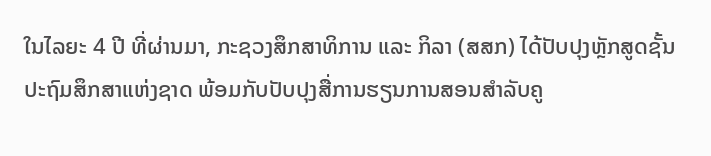ໃນໄລຍະ 4 ປີ ທີ່ຜ່ານມາ, ກະຊວງສຶກສາທິການ ແລະ ກິລາ (ສສກ) ໄດ້ປັບປຸງຫຼັກສູດຊັ້ນປະຖົມສຶກສາແຫ່ງຊາດ ພ້ອມກັບປັບປຸງສື່ການຮຽນການສອນສຳລັບຄູ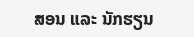ສອນ ແລະ ນັກຮຽນ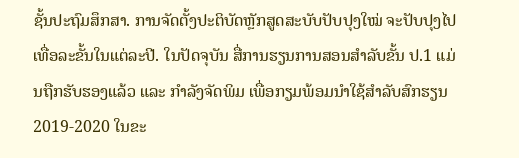ຊັ້ນປະຖົມສຶກສາ. ການຈັດຕັ້ງປະຕິບັດຫຼັກສູດສະບັບປັບປຸງໃໝ່ ຈະປັບປຸງໄປເທື່ອລະຂັ້ນໃນແຕ່ລະປີ. ໃນປັດຈຸບັນ ສື່ການຮຽນການສອນສຳລັບຂັ້ນ ປ.1 ແມ່ນຖືກຮັບຮອງແລ້ວ ແລະ ກຳລັງຈັດພິມ ເພື່ອກຽມພ້ອມນຳໃຊ້ສຳລັບສົກຮຽນ 2019-2020 ໃນຂະ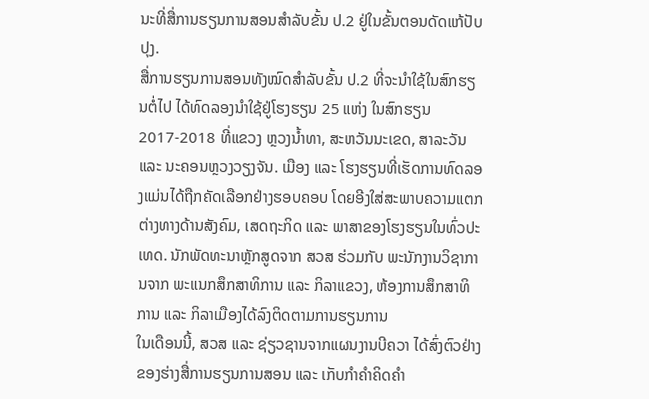ນະທີ່ສື່ການຮຽນການສອນສຳລັບຂັ້ນ ປ.2 ຢູ່ໃນຂັ້ນຕອນດັດແກ້ປັບປຸງ.
ສື່ການຮຽນການສອນທັງໝົດສຳລັບຂັ້ນ ປ.2 ທີ່ຈະນຳໃຊ້ໃນສົກຮຽນຕໍ່ໄປ ໄດ້ທົດລອງນຳໃຊ້ຢູ່ໂຮງຮຽນ 25 ແຫ່ງ ໃນສົກຮຽນ 2017-2018 ທີ່ແຂວງ ຫຼວງນ້ຳທາ, ສະຫວັນນະເຂດ, ສາລະວັນ ແລະ ນະຄອນຫຼວງວຽງຈັນ. ເມືອງ ແລະ ໂຮງຮຽນທີ່ເຮັດການທົດລອງແມ່ນໄດ້ຖືກຄັດເລືອກຢ່າງຮອບຄອບ ໂດຍອີງໃສ່ສະພາບຄວາມແຕກຕ່າງທາງດ້ານສັງຄົມ, ເສດຖະກິດ ແລະ ພາສາຂອງໂຮງຮຽນໃນທົ່ວປະເທດ. ນັກພັດທະນາຫຼັກສູດຈາກ ສວສ ຮ່ວມກັບ ພະນັກງານວິຊາການຈາກ ພະແນກສຶກສາທິການ ແລະ ກິລາແຂວງ, ຫ້ອງການສຶກສາທິການ ແລະ ກິລາເມືອງໄດ້ລົງຕິດຕາມການຮຽນການ
ໃນເດືອນນີ້, ສວສ ແລະ ຊ່ຽວຊານຈາກແຜນງານບີຄວາ ໄດ້ສົ່ງຕົວຢ່າງຂອງຮ່າງສື່ການຮຽນການສອນ ແລະ ເກັບກຳຄຳຄິດຄຳ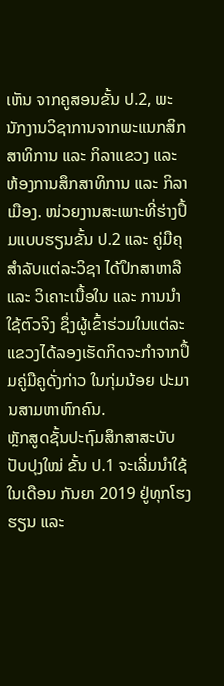ເຫັນ ຈາກຄູສອນຂັ້ນ ປ.2, ພະນັກງານວິຊາການຈາກພະແນກສິກສາທິການ ແລະ ກິລາແຂວງ ແລະ ຫ້ອງການສຶກສາທິການ ແລະ ກິລາເມືອງ. ໜ່ວຍງານສະເພາະທີ່ຮ່າງປຶ້ມແບບຮຽນຂັ້ນ ປ.2 ແລະ ຄູ່ມືຄຸ ສຳລັບແຕ່ລະວິຊາ ໄດ້ປຶກສາຫາລື ແລະ ວິເຄາະເນື້ອໃນ ແລະ ການນຳໃຊ້ຕົວຈິງ ຊຶ່ງຜູ້ເຂົ້າຮ່ວມໃນແຕ່ລະແຂວງໄດ້ລອງເຮັດກິດຈະກຳຈາກປຶ້ມຄູ່ມືຄູດັ່ງກ່າວ ໃນກຸ່ມນ້ອຍ ປະມານສາມຫາຫົກຄົນ.
ຫຼັກສູດຊັ້ນປະຖົມສຶກສາສະບັບປັບປຸງໃໝ່ ຂັ້ນ ປ.1 ຈະເລີ່ມນຳໃຊ້ໃນເດືອນ ກັນຍາ 2019 ຢູ່ທຸກໂຮງຮຽນ ແລະ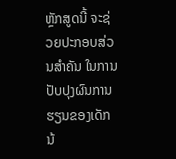ຫຼັກສູດນີ້ ຈະຊ່ວຍປະກອບສ່ວນສຳຄັນ ໃນການປັບປຸງຜົນການຮຽນຂອງເດັກນ້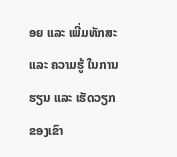ອຍ ແລະ ເພີ່ມທັກສະ ແລະ ຄວາມຮູ້ ໃນການຮຽນ ແລະ ເຮັດວຽກຂອງເຂົາ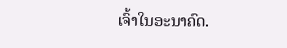ເຈົ້າໃນອະນາຄົດ.